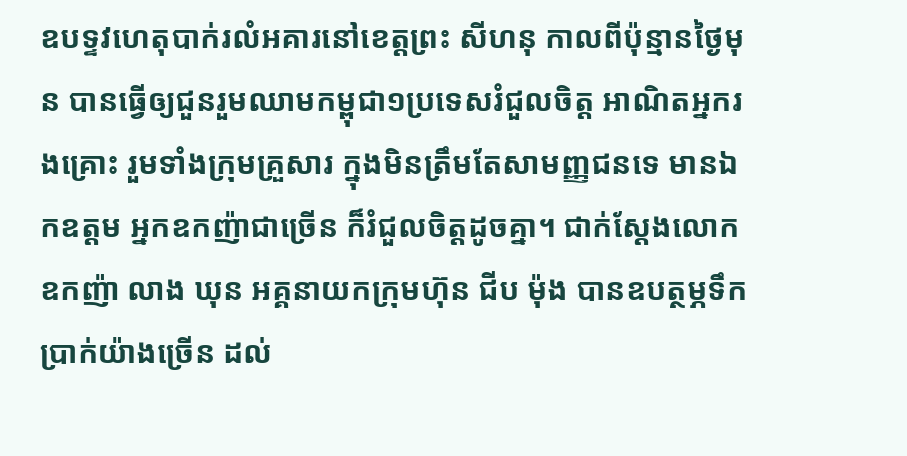ឧបទ្ទវហេតុបាក់រលំអគារនៅខេត្តព្រះ សីហនុ កាលពីប៉ុន្មានថ្ងៃមុន បានធ្វើឲ្យជួនរួមឈាមកម្ពុជា១ប្រទេសរំជួលចិត្ត អាណិតអ្នករងគ្រោះ រួមទាំងក្រុមគ្រួសារ ក្នុងមិនត្រឹមតែសាមញ្ញជនទេ មានឯកឧត្ដម អ្នកឧកញ៉ាជាច្រើន ក៏រំជួលចិត្តដូចគ្នា។ ជាក់ស្ដែងលោកឧកញ៉ា លាង ឃុន អគ្គនាយកក្រុមហ៊ុន ជីប ម៉ុង បានឧបត្ថម្ភទឹកប្រាក់យ៉ាងច្រើន ដល់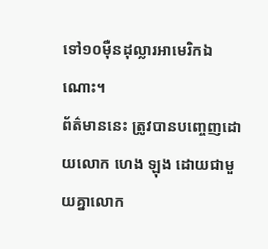ទៅ១០ម៉ឺនដុល្លារអាមេរិកឯណោះ។
ព័ត៌មាននេះ ត្រូវបានបញ្ចេញដោយលោក ហេង ឡុង ដោយជាមួយគ្នាលោក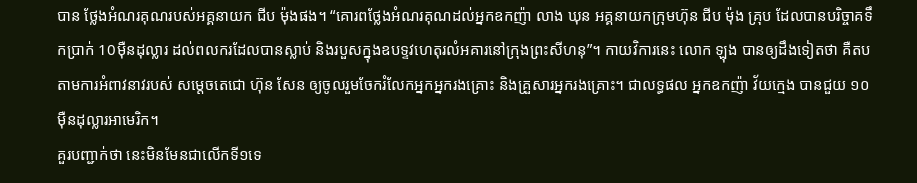បាន ថ្លែងអំណរគុណរបស់អគ្គនាយក ជីប ម៉ុងផង។ “គោរពថ្លែងអំណរគុណដល់អ្នកឧកញ៉ា លាង ឃុន អគ្គនាយកក្រុមហ៊ុន ជីប ម៉ុង គ្រុប ដែលបានបរិច្ចាគទឹកប្រាក់ 10ម៉ឺនដុល្លារ ដល់ពលករដែលបានស្លាប់ និងរបួសក្នុងឧបទ្ទវហេតុរលំអគារនៅក្រុងព្រះសីហនុ”។ កាយវិការនេះ លោក ឡុង បានឲ្យដឹងទៀតថា គឺតបតាមការអំពាវនាវរបស់ សម្ដេចតេជោ ហ៊ុន សែន ឲ្យចូលរួមចែករំលែកអ្នកអ្នករងគ្រោះ និងគ្រួសារអ្នករងគ្រោះ។ ជាលទ្ធផល អ្នកឧកញ៉ា វ័យក្មេង បានជួយ ១០ម៉ឺនដុល្លារអាមេរិក។
គួរបញ្ជាក់ថា នេះមិនមែនជាលើកទី១ទេ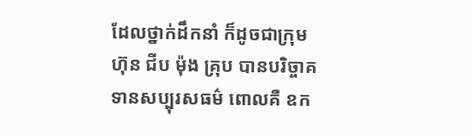ដែលថ្នាក់ដឹកនាំ ក៏ដូចជាក្រុមហ៊ុន ជីប ម៉ុង គ្រុប បានបរិច្ចាគទានសប្បុរសធម៌ ពោលគឺ ឧក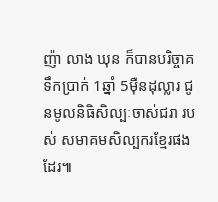ញ៉ា លាង ឃុន ក៏បានបរិច្ចាគ ទឹកប្រាក់ 1ឆ្នាំ 5ម៉ឺនដុល្លារ ជូនមូលនិធិសិល្បៈចាស់ជរា របស់ សមាគមសិល្បករខ្មែរផងដែរ៕